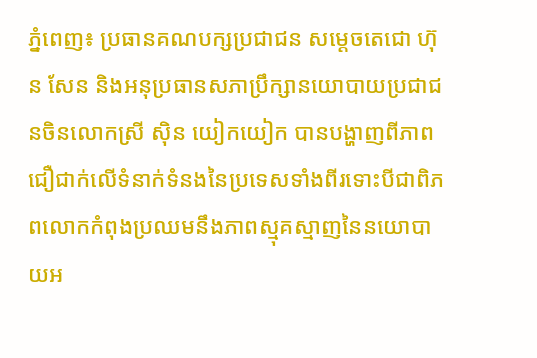ភ្នំពេញ៖ ប្រធានគណបក្សប្រជាជន សម្ដេចតេជោ ហ៊ុន សែន និងអនុប្រធានសភាប្រឹក្សានយោបាយប្រជាជនចិនលោកស្រី ស៊ិន យៀកយៀក បានបង្ហាញពីភាពជឿជាក់លើទំនាក់ទំនងនៃប្រទេសទាំងពីរទោះបីជាពិភពលោកកំពុងប្រឈមនឹងភាពស្មុគស្មាញនៃនយោបាយអ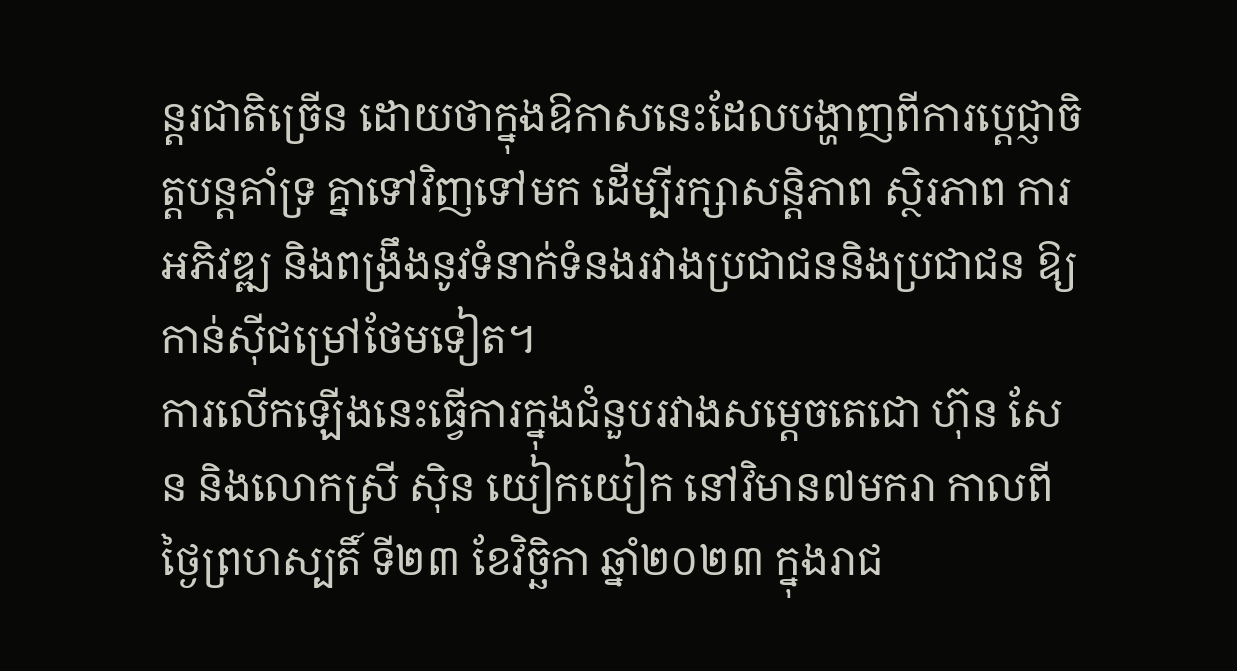ន្តរជាតិច្រើន ដោយថាក្នុងឱកាសនេះដែលបង្ហាញពីការប្តេជ្ញាចិត្តបន្តគាំទ្រ គ្នាទៅវិញទៅមក ដើម្បីរក្សាសន្តិភាព ស្ថិរភាព ការអភិវឌ្ឍ និងពង្រឹងនូវទំនាក់ទំនងរវាងប្រជាជននិងប្រជាជន ឱ្យកាន់ស៊ីជម្រៅថែមទៀត។
ការលើកឡើងនេះធ្វើការក្នុងជំនួបរវាងសម្ដេចតេជោ ហ៊ុន សែន និងលោកស្រី ស៊ិន យៀកយៀក នៅវិមាន៧មករា កាលពីថ្ងៃព្រហស្បតិ៍ ទី២៣ ខែវិច្ឆិកា ឆ្នាំ២០២៣ ក្នុងរាជ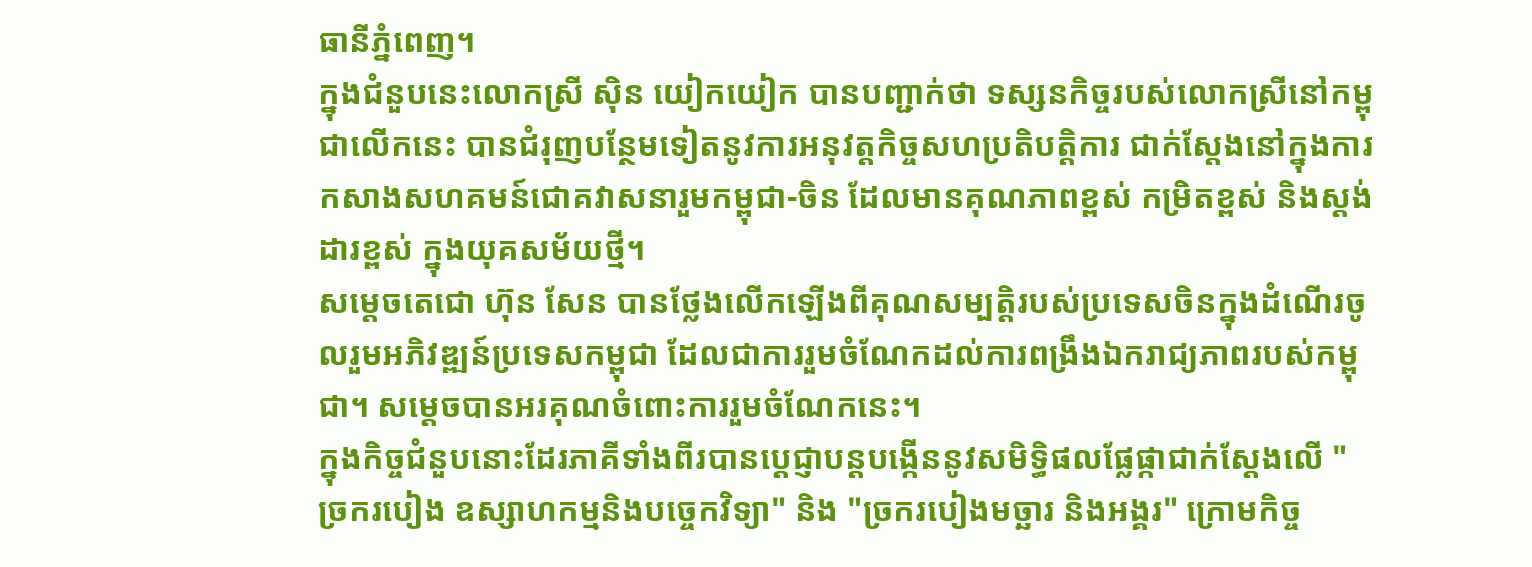ធានីភ្នំពេញ។
ក្នុងជំនួបនេះលោកស្រី ស៊ិន យៀកយៀក បានបញ្ជាក់ថា ទស្សនកិច្ចរបស់លោកស្រីនៅកម្ពុជាលើកនេះ បានជំរុញបន្ថែមទៀតនូវការអនុវត្តកិច្ចសហប្រតិបត្តិការ ជាក់ស្តែងនៅក្នុងការកសាងសហគមន៍ជោគវាសនារួមកម្ពុជា-ចិន ដែលមានគុណភាពខ្ពស់ កម្រិតខ្ពស់ និងស្ដង់ដារខ្ពស់ ក្នុងយុគសម័យថ្មី។
សម្តេចតេជោ ហ៊ុន សែន បានថ្លែងលើកឡើងពីគុណសម្បត្តិរបស់ប្រទេសចិនក្នុងដំណើរចូលរួមអភិវឌ្ឍន៍ប្រទេសកម្ពុជា ដែលជាការរួមចំណែកដល់ការពង្រឹងឯករាជ្យភាពរបស់កម្ពុជា។ សម្ដេចបានអរគុណចំពោះការរួមចំណែកនេះ។
ក្នុងកិច្ចជំនួបនោះដែរភាគីទាំងពីរបានប្ដេជ្ញាបន្តបង្កើននូវសមិទ្ធិផលផ្លែផ្កាជាក់ស្តែងលើ "ច្រករបៀង ឧស្សាហកម្មនិងបច្ចេកវិទ្យា" និង "ច្រករបៀងមច្ឆារ និងអង្គរ" ក្រោមកិច្ច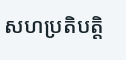សហប្រតិបត្តិ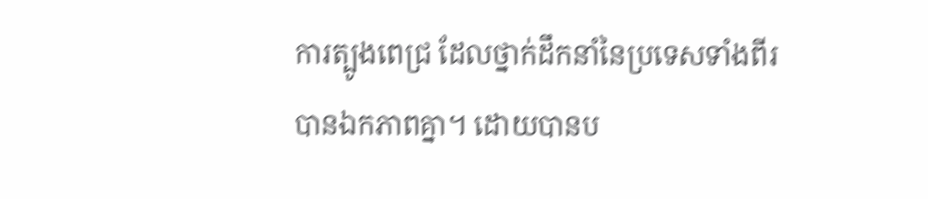ការត្បូងពេជ្រ ដែលថ្នាក់ដឹកនាំនៃប្រទេសទាំងពីរបានឯកភាពគ្នា។ ដោយបានប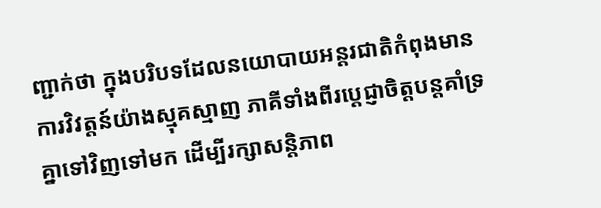ញ្ជាក់ថា ក្នុងបរិបទដែលនយោបាយអន្តរជាតិកំពុងមានការវិវត្តន៍យ៉ាងស្មុគស្មាញ ភាគីទាំងពីរប្តេជ្ញាចិត្តបន្តគាំទ្រ គ្នាទៅវិញទៅមក ដើម្បីរក្សាសន្តិភាព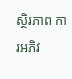ស្ថិរភាព ការអភិវ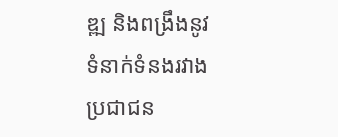ឌ្ឍ និងពង្រឹងនូវទំនាក់ទំនងរវាងប្រជាជន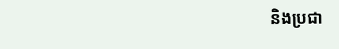និងប្រជា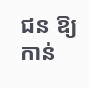ជន ឱ្យកាន់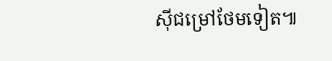ស៊ីជម្រៅថែមទៀត៕